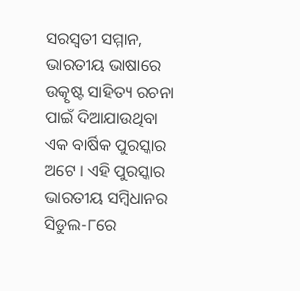ସରସ୍ୱତୀ ସମ୍ମାନ, ଭାରତୀୟ ଭାଷାରେ ଉତ୍କୃଷ୍ଟ ସାହିତ୍ୟ ରଚନା ପାଇଁ ଦିଆଯାଉଥିବା ଏକ ବାର୍ଷିକ ପୁରସ୍କାର ଅଟେ । ଏହି ପୁରସ୍କାର ଭାରତୀୟ ସମ୍ବିଧାନର ସିଡୁଲ-୮ରେ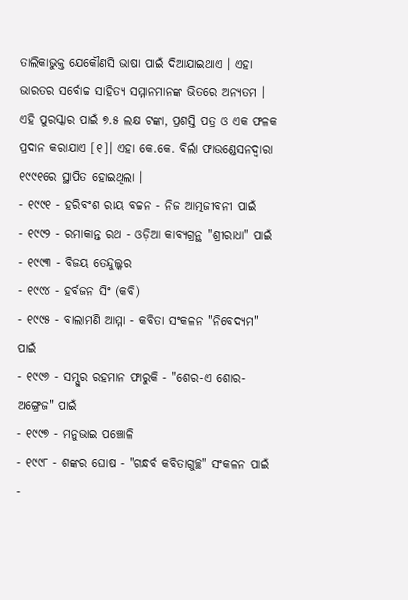ତାଲିକାଭୁକ୍ତ ଯେକୌଣସି ଭାଷା ପାଇଁ ଦିଆଯାଇଥାଏ । ଏହା ଭାରତର ସର୍ବୋଚ୍ଚ ସାହିତ୍ୟ ସମ୍ମାନମାନଙ୍କ ଭିତରେ ଅନ୍ୟତମ । ଏହି ପୁରସ୍କାର ପାଇଁ ୭.୫ ଲକ୍ଷ ଟଙ୍କା, ପ୍ରଶସ୍ତି ପତ୍ର ଓ ଏକ ଫଳକ ପ୍ରଦାନ କରାଯାଏ [୧]। ଏହା କେ.କେ. ବିର୍ଲା ଫାଉଣ୍ଡେସନଦ୍ୱାରା ୧୯୯୧ରେ ସ୍ଥାପିତ ହୋଇଥିଲା ।
- ୧୯୯୧ - ହରିବଂଶ ରାୟ ବଚ୍ଚନ - ନିଜ ଆତ୍ମଜୀବନୀ ପାଇଁ
- ୧୯୯୨ - ରମାକାନ୍ତ ରଥ - ଓଡ଼ିଆ କାବ୍ୟଗ୍ରନ୍ଥ "ଶ୍ରୀରାଧା" ପାଇଁ
- ୧୯୯୩ - ବିଜୟ ତେନ୍ଦୁଲ୍କର
- ୧୯୯୪ - ହର୍ବଜନ ସିଂ (କବି)
- ୧୯୯୫ - ବାଲାମଣି ଆମ୍ମା - କବିତା ସଂକଳନ "ନିବେଦ୍ୟମ" ପାଇଁ
- ୧୯୯୬ - ସମ୍ସୁର ରହମାନ ଫାରୁକି - "ଶେର-ଏ ଶୋର-ଅଙ୍ଗ୍ରେଜ" ପାଇଁ
- ୧୯୯୭ - ମନୁଭାଇ ପଞ୍ଚୋଳି
- ୧୯୯୮ - ଶଙ୍କର ଘୋଷ - "ଗନ୍ଧର୍ବ କବିତାଗୁଚ୍ଛ" ସଂକଳନ ପାଇଁ
-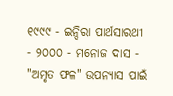୧୯୯୯ - ଇନ୍ଦିରା ପାର୍ଥସାରଥୀ
- ୨୦୦୦ - ମନୋଜ ଦାସ - "ଅମୃତ ଫଳ" ଉପନ୍ୟାସ ପାଇଁ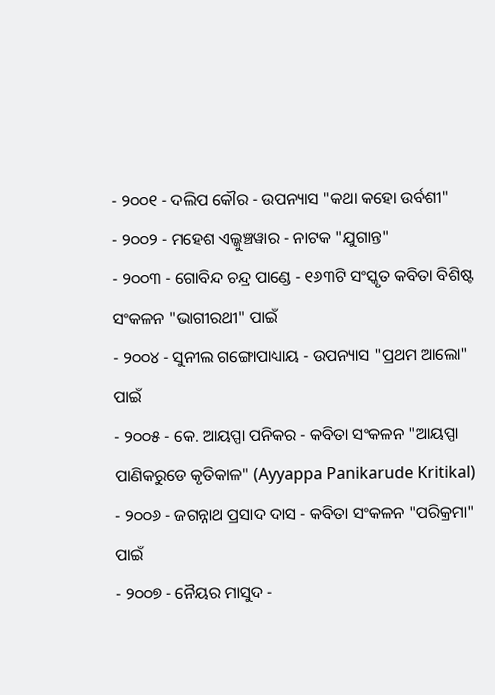- ୨୦୦୧ - ଦଲିପ କୌର - ଉପନ୍ୟାସ "କଥା କହୋ ଉର୍ବଶୀ"
- ୨୦୦୨ - ମହେଶ ଏଲ୍କୁଞ୍ଚୱାର - ନାଟକ "ଯୁଗାନ୍ତ"
- ୨୦୦୩ - ଗୋବିନ୍ଦ ଚନ୍ଦ୍ର ପାଣ୍ଡେ - ୧୬୩ଟି ସଂସ୍କୃତ କବିତା ବିଶିଷ୍ଟ ସଂକଳନ "ଭାଗୀରଥୀ" ପାଇଁ
- ୨୦୦୪ - ସୁନୀଲ ଗଙ୍ଗୋପାଧ୍ୟାୟ - ଉପନ୍ୟାସ "ପ୍ରଥମ ଆଲୋ" ପାଇଁ
- ୨୦୦୫ - କେ. ଆୟପ୍ପା ପନିକର - କବିତା ସଂକଳନ "ଆୟପ୍ପା ପାଣିକରୁଡେ କୃତିକାଳ" (Ayyappa Panikarude Kritikal)
- ୨୦୦୬ - ଜଗନ୍ନାଥ ପ୍ରସାଦ ଦାସ - କବିତା ସଂକଳନ "ପରିକ୍ରମା" ପାଇଁ
- ୨୦୦୭ - ନୈୟର ମାସୁଦ -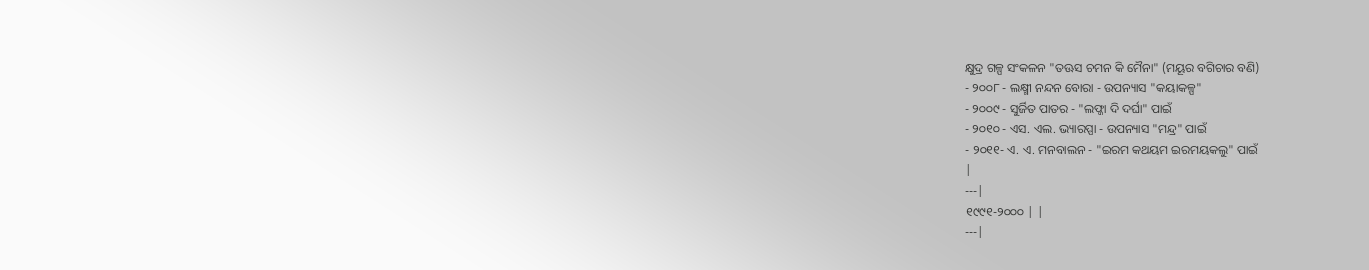କ୍ଷୁଦ୍ର ଗଳ୍ପ ସଂକଳନ "ତଊସ ଚମନ କି ମୈନା" (ମୟୂର ବଗିଚାର ବଣି)
- ୨୦୦୮ - ଲକ୍ଷ୍ମୀ ନନ୍ଦନ ବୋରା - ଉପନ୍ୟାସ "କୟାକଳ୍ପ"
- ୨୦୦୯ - ସୁର୍ଜିତ ପାତର - "ଲଫ୍ଜା ଦି ଦର୍ଘା" ପାଇଁ
- ୨୦୧୦ - ଏସ. ଏଲ. ଭ୍ୟାରପ୍ପା - ଉପନ୍ୟାସ "ମନ୍ଦ୍ର" ପାଇଁ
- ୨୦୧୧- ଏ. ଏ. ମନବାଲନ - "ଇରମ କଥୟମ ଇରମୟକଲୁ" ପାଇଁ
|
---|
୧୯୯୧-୨୦୦୦ | |
---|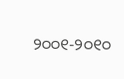୨୦୦୧-୨୦୧୦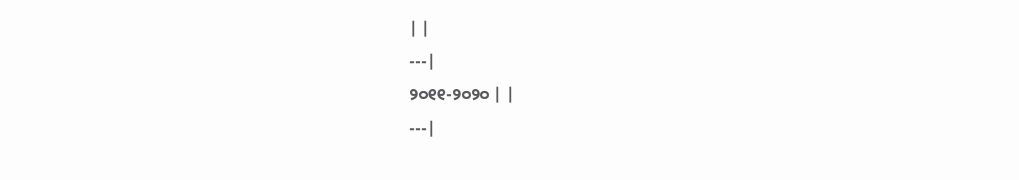| |
---|
୨୦୧୧-୨୦୨୦ | |
---|